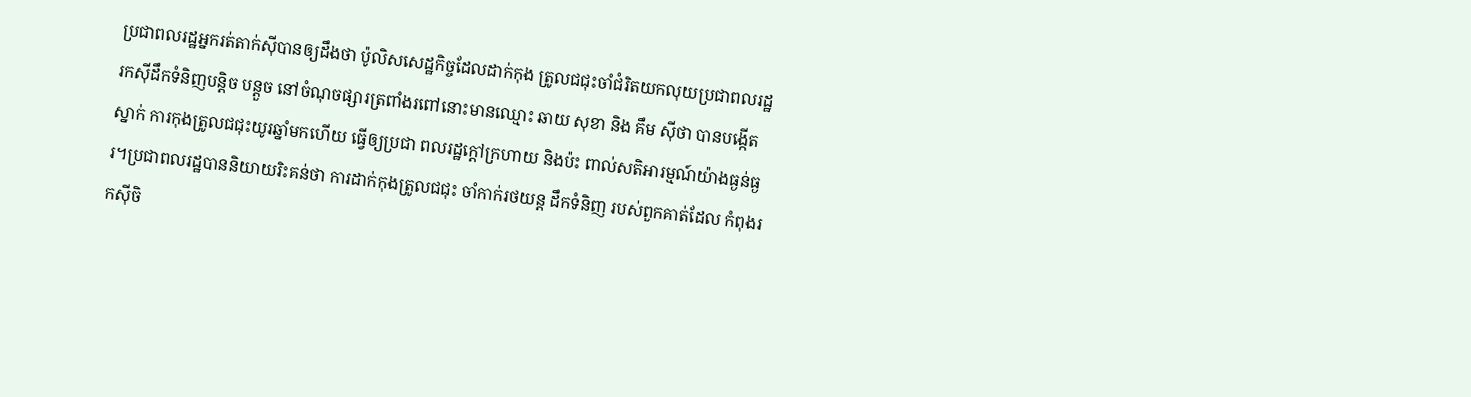ប្រជាពលរដ្ឋអ្នករត់តាក់ស៊ីបានឲ្យដឹងថា ប៉ូលិសសេដ្ឋកិច្ចដែលដាក់កុង ត្រូលជជុះចាំជំរិតយកលុយប្រជាពលរដ្ឋ រកស៊ីដឹកទំនិញបន្តិច បន្តួច នៅចំណុចផ្សារត្រពាំងរពៅនោះមានឈ្មោះ ឆាយ សុខា និង គឹម ស៊ីថា បានបង្កើតស្នាក់ ការកុងត្រូលជជុះយូរឆ្នាំមកហើយ ធ្វើឲ្យប្រជា ពលរដ្ឋក្តៅក្រហាយ និងប៉ះ ពាល់សតិអារម្មណ៍យ៉ាងធ្ងន់ធ្ងរ។ប្រជាពលរដ្ឋបាននិយាយរិះគន់ថា ការដាក់កុងត្រូលជជុះ ចាំកាក់រថយន្ត ដឹកទំនិញ របស់ពួកគាត់ដែល កំពុងរកស៊ីចិ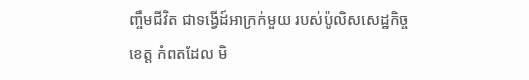ញ្ចឹមជីវិត ជាទង្វើដ៍អាក្រក់មួយ របស់ប៉ូលិសសេដ្ឋកិច្ចខេត្ត កំពតដែល មិ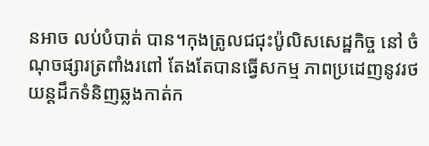នអាច លប់បំបាត់ បាន។កុងត្រូលជជុះប៉ូលិសសេដ្ឋកិច្ច នៅ ចំណុចផ្សារត្រពាំងរពៅ តែងតែបានធ្វើសកម្ម ភាពប្រដេញនូវរថយន្តដឹកទំនិញឆ្លងកាត់ក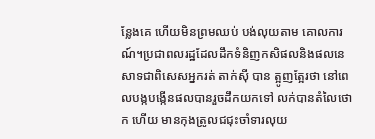ន្លែងគេ ហើយមិនព្រមឈប់ បង់លុយតាម គោលការណ៍។ប្រជាពលរដ្ឋដែលដឹកទំនិញកសិផលនិងផលនេសាទជាពិសេសអ្នករត់ តាក់ស៊ី បាន ត្អូញត្អែរថា នៅពេលបង្កបង្កើនផលបានរួចដឹកយកទៅ លក់បានតំលៃថោក ហើយ មានកុងត្រូលជជុះចាំទារលុយ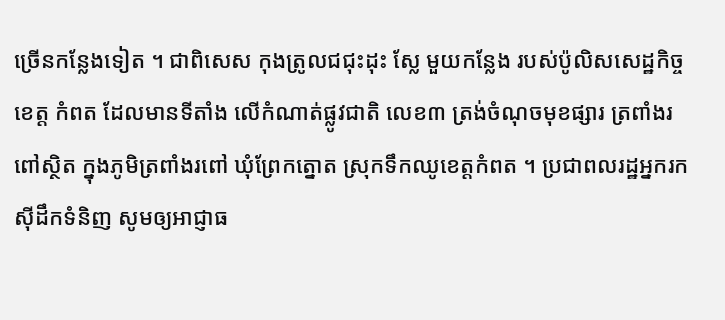ច្រើនកន្លែងទៀត ។ ជាពិសេស កុងត្រូលជជុះដុះ ស្លែ មួយកន្លែង របស់ប៉ូលិសសេដ្ឋកិច្ចខេត្ត កំពត ដែលមានទីតាំង លើកំណាត់ផ្លូវជាតិ លេខ៣ ត្រង់ចំណុចមុខផ្សារ ត្រពាំងរពៅស្ថិត ក្នុងភូមិត្រពាំងរពៅ ឃុំព្រែកត្នោត ស្រុកទឹកឈូខេត្តកំពត ។ ប្រជាពលរដ្ឋអ្នករកស៊ីដឹកទំនិញ សូមឲ្យអាជ្ញាធ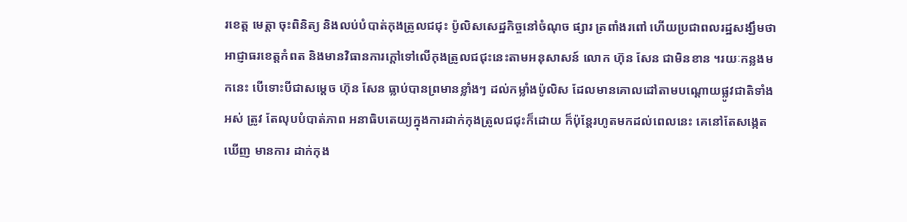រខេត្ត មេត្តា ចុះពិនិត្យ និងលប់បំបាត់កុងត្រូលជជុះ ប៉ូលិសសេដ្ឋកិច្ចនៅចំណុច ផ្សារ ត្រពាំងរពៅ ហើយប្រជាពលរដ្ឋសង្ឃឹមថាអាជ្ញាធរខេត្តកំពត និងមានវិធានការក្តៅទៅលើកុងត្រូលជជុះនេះតាមអនុសាសន៍ លោក ហ៊ុន សែន ជាមិនខាន ។រយៈកន្លងមកនេះ បើទោះបីជាសម្តេច ហ៊ុន សែន ធ្លាប់បានព្រមានខ្លាំងៗ ដល់កម្លាំងប៉ូលិស ដែលមានគោលដៅតាមបណ្តោយផ្លូវជាតិទាំងអស់ ត្រូវ តែលុបបំបាត់ភាព អនាធិបតេយ្យក្នុងការដាក់កុងត្រូលជជុះក៏ដោយ ក៏ប៉ុន្តែរហូតមកដល់ពេលនេះ គេនៅតែសង្កេតឃើញ មានការ ដាក់កុង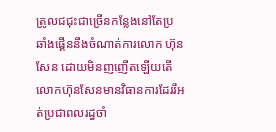ត្រូលជជុះជាច្រើនកន្លែងនៅតែប្រឆាំងផ្គើននឹងចំណាត់ការលោក ហ៊ុន សែន ដោយមិនញញើតឡើយតើលោកហ៊ុនសែនមានវិធានការដែររឹអត់ប្រជាពលរដ្ធចាំ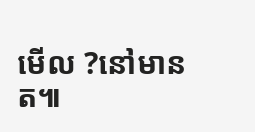មើល ?នៅមានត៕